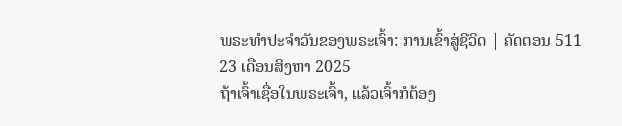ພຣະທຳປະຈຳວັນຂອງພຣະເຈົ້າ: ການເຂົ້າສູ່ຊີວິດ | ຄັດຕອນ 511
23 ເດືອນສິງຫາ 2025
ຖ້າເຈົ້າເຊື່ອໃນພຣະເຈົ້າ, ແລ້ວເຈົ້າກໍຕ້ອງ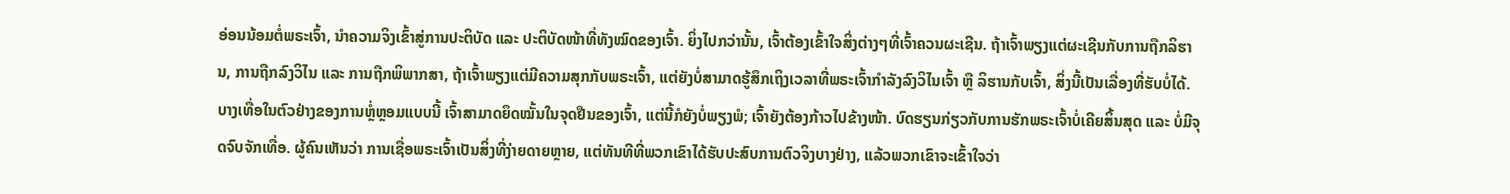ອ່ອນນ້ອມຕໍ່ພຣະເຈົ້າ, ນໍາຄວາມຈິງເຂົ້າສູ່ການປະຕິບັດ ແລະ ປະຕິບັດໜ້າທີ່ທັງໝົດຂອງເຈົ້າ. ຍິ່ງໄປກວ່ານັ້ນ, ເຈົ້າຕ້ອງເຂົ້າໃຈສິ່ງຕ່າງໆທີ່ເຈົ້າຄວນຜະເຊີນ. ຖ້າເຈົ້າພຽງແຕ່ຜະເຊີນກັບການຖືກລິຮານ, ການຖືກລົງວິໄນ ແລະ ການຖືກພິພາກສາ, ຖ້າເຈົ້າພຽງແຕ່ມີຄວາມສຸກກັບພຣະເຈົ້າ, ແຕ່ຍັງບໍ່ສາມາດຮູ້ສຶກເຖິງເວລາທີ່ພຣະເຈົ້າກຳລັງລົງວິໄນເຈົ້າ ຫຼື ລິຮານກັບເຈົ້າ, ສິ່ງນີ້ເປັນເລື່ອງທີ່ຮັບບໍ່ໄດ້. ບາງເທື່ອໃນຕົວຢ່າງຂອງການຫຼໍ່ຫຼອມແບບນີ້ ເຈົ້າສາມາດຍຶດໝັ້ນໃນຈຸດຢືນຂອງເຈົ້າ, ແຕ່ນີ້ກໍຍັງບໍ່ພຽງພໍ; ເຈົ້າຍັງຕ້ອງກ້າວໄປຂ້າງໜ້າ. ບົດຮຽນກ່ຽວກັບການຮັກພຣະເຈົ້າບໍ່ເຄີຍສິ້ນສຸດ ແລະ ບໍ່ມີຈຸດຈົບຈັກເທື່ອ. ຜູ້ຄົນເຫັນວ່າ ການເຊື່ອພຣະເຈົ້າເປັນສິ່ງທີ່ງ່າຍດາຍຫຼາຍ, ແຕ່ທັນທີທີ່ພວກເຂົາໄດ້ຮັບປະສົບການຕົວຈິງບາງຢ່າງ, ແລ້ວພວກເຂົາຈະເຂົ້າໃຈວ່າ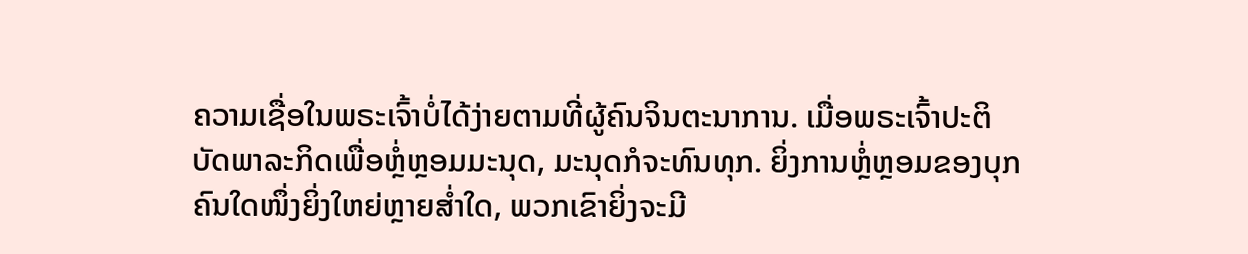ຄວາມເຊື່ອໃນພຣະເຈົ້າບໍ່ໄດ້ງ່າຍຕາມທີ່ຜູ້ຄົນຈິນຕະນາການ. ເມື່ອພຣະເຈົ້າປະຕິບັດພາລະກິດເພື່ອຫຼໍ່ຫຼອມມະນຸດ, ມະນຸດກໍຈະທົນທຸກ. ຍິ່ງການຫຼໍ່ຫຼອມຂອງບຸກຄົນໃດໜຶ່ງຍິ່ງໃຫຍ່ຫຼາຍສໍ່າໃດ, ພວກເຂົາຍິ່ງຈະມີ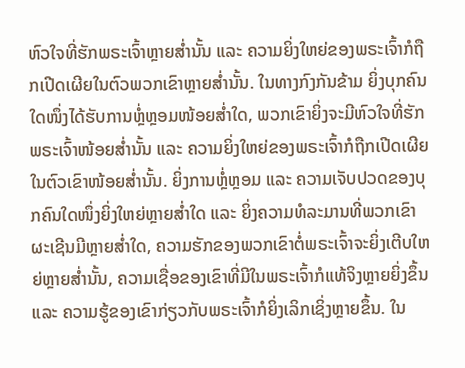ຫົວໃຈທີ່ຮັກພຣະເຈົ້າຫຼາຍສໍ່ານັ້ນ ແລະ ຄວາມຍິ່ງໃຫຍ່ຂອງພຣະເຈົ້າກໍຖືກເປີດເຜີຍໃນຕົວພວກເຂົາຫຼາຍສໍ່ານັ້ນ. ໃນທາງກົງກັນຂ້າມ ຍິ່ງບຸກຄົນໃດໜຶ່ງໄດ້ຮັບການຫຼໍ່ຫຼອມໜ້ອຍສໍ່າໃດ, ພວກເຂົາຍິ່ງຈະມີຫົວໃຈທີ່ຮັກພຣະເຈົ້າໜ້ອຍສໍ່ານັ້ນ ແລະ ຄວາມຍິ່ງໃຫຍ່ຂອງພຣະເຈົ້າກໍຖືກເປີດເຜີຍໃນຕົວເຂົາໜ້ອຍສໍ່ານັ້ນ. ຍິ່ງການຫຼໍ່ຫຼອມ ແລະ ຄວາມເຈັບປວດຂອງບຸກຄົນໃດໜຶ່ງຍິ່ງໃຫຍ່ຫຼາຍສໍ່າໃດ ແລະ ຍິ່ງຄວາມທໍລະມານທີ່ພວກເຂົາຜະເຊີນມີຫຼາຍສໍ່າໃດ, ຄວາມຮັກຂອງພວກເຂົາຕໍ່ພຣະເຈົ້າຈະຍິ່ງເຕີບໃຫຍ່ຫຼາຍສໍ່ານັ້ນ, ຄວາມເຊື່ອຂອງເຂົາທີ່ມີໃນພຣະເຈົ້າກໍແທ້ຈິງຫຼາຍຍິ່ງຂຶ້ນ ແລະ ຄວາມຮູ້ຂອງເຂົາກ່ຽວກັບພຣະເຈົ້າກໍຍິ່ງເລິກເຊິ່ງຫຼາຍຂຶ້ນ. ໃນ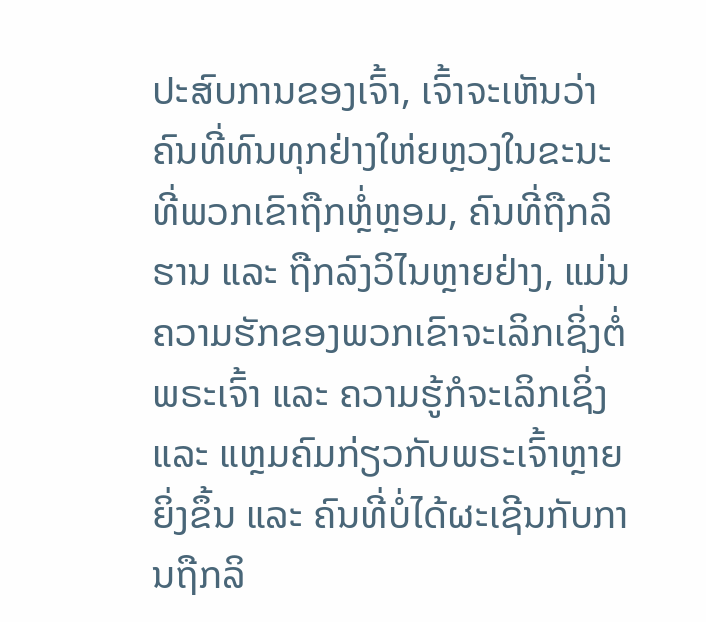ປະສົບການຂອງເຈົ້າ, ເຈົ້າຈະເຫັນວ່າ ຄົນທີ່ທົນທຸກຢ່າງໃຫ່ຍຫຼວງໃນຂະນະທີ່ພວກເຂົາຖືກຫຼໍ່ຫຼອມ, ຄົນທີ່ຖືກລິຮານ ແລະ ຖືກລົງວິໄນຫຼາຍຢ່າງ, ແມ່ນຄວາມຮັກຂອງພວກເຂົາຈະເລິກເຊິ່ງຕໍ່ພຣະເຈົ້າ ແລະ ຄວາມຮູ້ກໍຈະເລິກເຊິ່ງ ແລະ ແຫຼມຄົມກ່ຽວກັບພຣະເຈົ້າຫຼາຍຍິ່ງຂຶ້ນ ແລະ ຄົນທີ່ບໍ່ໄດ້ຜະເຊີນກັບການຖືກລິ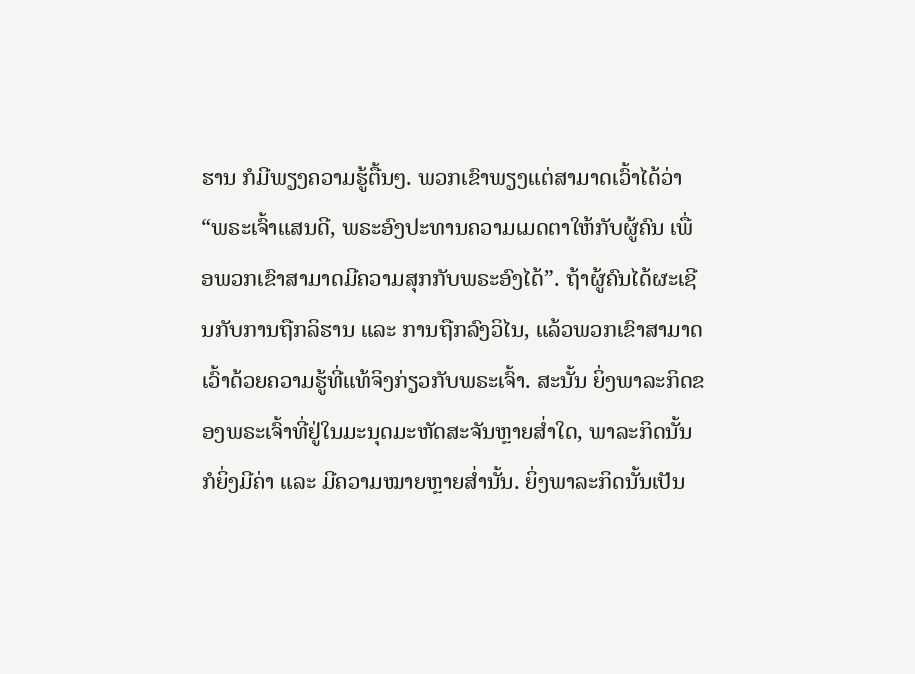ຮານ ກໍມີພຽງຄວາມຮູ້ຕື້ນໆ. ພວກເຂົາພຽງແຕ່ສາມາດເວົ້າໄດ້ວ່າ “ພຣະເຈົ້າແສນດີ, ພຣະອົງປະທານຄວາມເມດຕາໃຫ້ກັບຜູ້ຄົນ ເພື່ອພວກເຂົາສາມາດມີຄວາມສຸກກັບພຣະອົງໄດ້”. ຖ້າຜູ້ຄົນໄດ້ຜະເຊີນກັບການຖືກລິຮານ ແລະ ການຖືກລົງວິໄນ, ແລ້ວພວກເຂົາສາມາດເວົ້າດ້ວຍຄວາມຮູ້ທີ່ແທ້ຈິງກ່ຽວກັບພຣະເຈົ້າ. ສະນັ້ນ ຍິ່ງພາລະກິດຂອງພຣະເຈົ້າທີ່ຢູ່ໃນມະນຸດມະຫັດສະຈັນຫຼາຍສໍ່າໃດ, ພາລະກິດນັ້ນກໍຍິ່ງມີຄ່າ ແລະ ມີຄວາມໝາຍຫຼາຍສໍ່ານັ້ນ. ຍິ່ງພາລະກິດນັ້ນເປັນ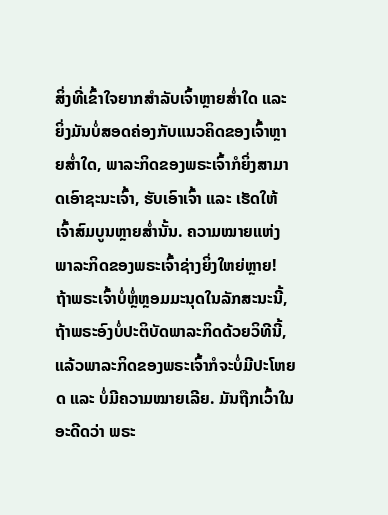ສິ່ງທີ່ເຂົ້າໃຈຍາກສຳລັບເຈົ້າຫຼາຍສໍ່າໃດ ແລະ ຍິ່ງມັນບໍ່ສອດຄ່ອງກັບແນວຄິດຂອງເຈົ້າຫຼາຍສໍ່າໃດ, ພາລະກິດຂອງພຣະເຈົ້າກໍຍິ່ງສາມາດເອົາຊະນະເຈົ້າ, ຮັບເອົາເຈົ້າ ແລະ ເຮັດໃຫ້ເຈົ້າສົມບູນຫຼາຍສໍ່ານັ້ນ. ຄວາມໝາຍແຫ່ງພາລະກິດຂອງພຣະເຈົ້າຊ່າງຍິ່ງໃຫຍ່ຫຼາຍ! ຖ້າພຣະເຈົ້າບໍ່ຫຼໍ່ຫຼອມມະນຸດໃນລັກສະນະນີ້, ຖ້າພຣະອົງບໍ່ປະຕິບັດພາລະກິດດ້ວຍວິທີນີ້, ແລ້ວພາລະກິດຂອງພຣະເຈົ້າກໍຈະບໍ່ມີປະໂຫຍດ ແລະ ບໍ່ມີຄວາມໝາຍເລີຍ. ມັນຖືກເວົ້າໃນອະດີດວ່າ ພຣະ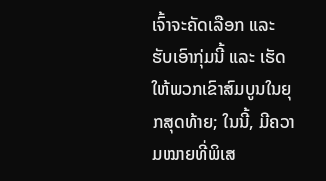ເຈົ້າຈະຄັດເລືອກ ແລະ ຮັບເອົາກຸ່ມນີ້ ແລະ ເຮັດໃຫ້ພວກເຂົາສົມບູນໃນຍຸກສຸດທ້າຍ; ໃນນີ້, ມີຄວາມໝາຍທີ່ພິເສ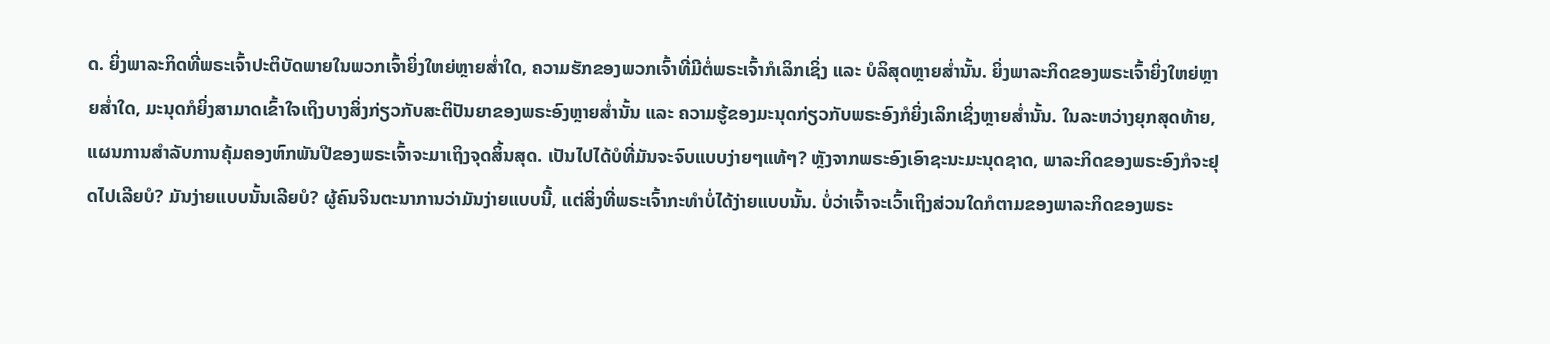ດ. ຍິ່ງພາລະກິດທີ່ພຣະເຈົ້າປະຕິບັດພາຍໃນພວກເຈົ້າຍິ່ງໃຫຍ່ຫຼາຍສໍ່າໃດ, ຄວາມຮັກຂອງພວກເຈົ້າທີ່ມີຕໍ່ພຣະເຈົ້າກໍເລິກເຊິ່ງ ແລະ ບໍລິສຸດຫຼາຍສໍ່ານັ້ນ. ຍິ່ງພາລະກິດຂອງພຣະເຈົ້າຍິ່ງໃຫຍ່ຫຼາຍສໍ່າໃດ, ມະນຸດກໍຍິ່ງສາມາດເຂົ້າໃຈເຖິງບາງສິ່ງກ່ຽວກັບສະຕິປັນຍາຂອງພຣະອົງຫຼາຍສໍ່ານັ້ນ ແລະ ຄວາມຮູ້ຂອງມະນຸດກ່ຽວກັບພຣະອົງກໍຍິ່ງເລິກເຊິ່ງຫຼາຍສໍ່ານັ້ນ. ໃນລະຫວ່າງຍຸກສຸດທ້າຍ, ແຜນການສຳລັບການຄຸ້ມຄອງຫົກພັນປີຂອງພຣະເຈົ້າຈະມາເຖິງຈຸດສິ້ນສຸດ. ເປັນໄປໄດ້ບໍທີ່ມັນຈະຈົບແບບງ່າຍໆແທ້ໆ? ຫຼັງຈາກພຣະອົງເອົາຊະນະມະນຸດຊາດ, ພາລະກິດຂອງພຣະອົງກໍຈະຢຸດໄປເລີຍບໍ? ມັນງ່າຍແບບນັ້ນເລີຍບໍ? ຜູ້ຄົນຈິນຕະນາການວ່າມັນງ່າຍແບບນີ້, ແຕ່ສິ່ງທີ່ພຣະເຈົ້າກະທຳບໍ່ໄດ້ງ່າຍແບບນັ້ນ. ບໍ່ວ່າເຈົ້າຈະເວົ້າເຖິງສ່ວນໃດກໍຕາມຂອງພາລະກິດຂອງພຣະ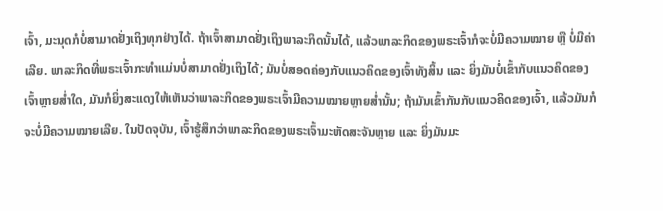ເຈົ້າ, ມະນຸດກໍບໍ່ສາມາດຢັ່ງເຖິງທຸກຢ່າງໄດ້. ຖ້າເຈົ້າສາມາດຢັ່ງເຖິງພາລະກິດນັ້ນໄດ້, ແລ້ວພາລະກິດຂອງພຣະເຈົ້າກໍຈະບໍ່ມີຄວາມໝາຍ ຫຼື ບໍ່ມີຄ່າເລີຍ. ພາລະກິດທີ່ພຣະເຈົ້າກະທຳແມ່ນບໍ່ສາມາດຢັ່ງເຖິງໄດ້; ມັນບໍ່ສອດຄ່ອງກັບແນວຄິດຂອງເຈົ້າທັງສິ້ນ ແລະ ຍິ່ງມັນບໍ່ເຂົ້າກັບແນວຄິດຂອງເຈົ້າຫຼາຍສໍ່າໃດ, ມັນກໍຍິ່ງສະແດງໃຫ້ເຫັນວ່າພາລະກິດຂອງພຣະເຈົ້າມີຄວາມໝາຍຫຼາຍສໍ່ານັ້ນ; ຖ້າມັນເຂົ້າກັນກັບແນວຄິດຂອງເຈົ້າ, ແລ້ວມັນກໍຈະບໍ່ມີຄວາມໝາຍເລີຍ. ໃນປັດຈຸບັນ, ເຈົ້າຮູ້ສຶກວ່າພາລະກິດຂອງພຣະເຈົ້າມະຫັດສະຈັນຫຼາຍ ແລະ ຍິ່ງມັນມະ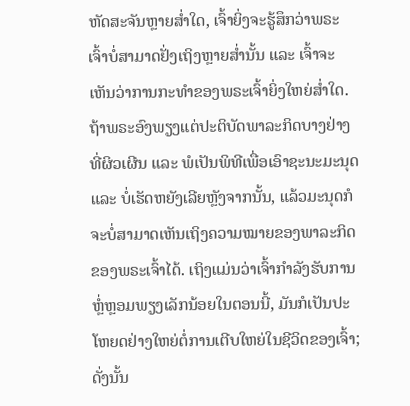ຫັດສະຈັນຫຼາຍສໍ່າໃດ, ເຈົ້າຍິ່ງຈະຮູ້ສຶກວ່າພຣະເຈົ້າບໍ່ສາມາດຢັ່ງເຖິງຫຼາຍສໍ່ານັ້ນ ແລະ ເຈົ້າຈະເຫັນວ່າການກະທຳຂອງພຣະເຈົ້າຍິ່ງໃຫຍ່ສໍ່າໃດ. ຖ້າພຣະອົງພຽງແຕ່ປະຕິບັດພາລະກິດບາງຢ່າງທີ່ຜິວເຜີນ ແລະ ພໍເປັນພິທີເພື່ອເອົາຊະນະມະນຸດ ແລະ ບໍ່ເຮັດຫຍັງເລີຍຫຼັງຈາກນັ້ນ, ແລ້ວມະນຸດກໍຈະບໍ່ສາມາດເຫັນເຖິງຄວາມໝາຍຂອງພາລະກິດຂອງພຣະເຈົ້າໄດ້. ເຖິງແມ່ນວ່າເຈົ້າກຳລັງຮັບການຫຼໍ່ຫຼອມພຽງເລັກນ້ອຍໃນຕອນນີ້, ມັນກໍເປັນປະໂຫຍດຢ່າງໃຫຍ່ຕໍ່ການເຕີບໃຫຍ່ໃນຊີວິດຂອງເຈົ້າ; ດັ່ງນັ້ນ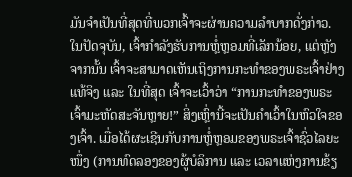ມັນຈຳເປັນທີ່ສຸດທີ່ພວກເຈົ້າຈະຜ່ານຄວາມລໍາບາກດັ່ງກ່າວ. ໃນປັດຈຸບັນ, ເຈົ້າກຳລັງຮັບການຫຼໍ່ຫຼອມທີ່ເລັກນ້ອຍ, ແຕ່ຫຼັງຈາກນັ້ນ ເຈົ້າຈະສາມາດເຫັນເຖິງການກະທຳຂອງພຣະເຈົ້າຢ່າງແທ້ຈິງ ແລະ ໃນທີ່ສຸດ ເຈົ້າຈະເວົ້າວ່າ “ການກະທຳຂອງພຣະເຈົ້າມະຫັດສະຈັນຫຼາຍ!” ສິ່ງເຫຼົ່ານີ້ຈະເປັນຄຳເວົ້າໃນຫົວໃຈຂອງເຈົ້າ. ເມື່ອໄດ້ຜະເຊີນກັບການຫຼໍ່ຫຼອມຂອງພຣະເຈົ້າຊົ່ວໄລຍະໜຶ່ງ (ການທົດລອງຂອງຜູ້ບໍລິການ ແລະ ເວລາແຫ່ງການຂ້ຽ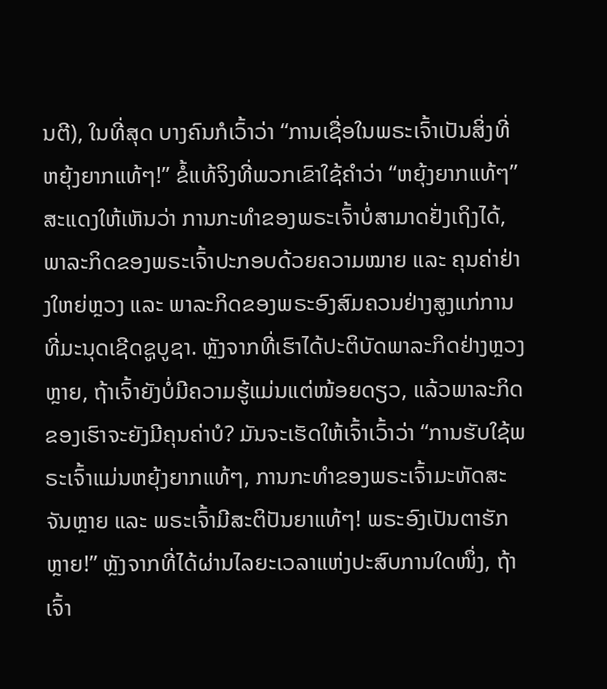ນຕີ), ໃນທີ່ສຸດ ບາງຄົນກໍເວົ້າວ່າ “ການເຊື່ອໃນພຣະເຈົ້າເປັນສິ່ງທີ່ຫຍຸ້ງຍາກແທ້ໆ!” ຂໍ້ແທ້ຈິງທີ່ພວກເຂົາໃຊ້ຄຳວ່າ “ຫຍຸ້ງຍາກແທ້ໆ” ສະແດງໃຫ້ເຫັນວ່າ ການກະທຳຂອງພຣະເຈົ້າບໍ່ສາມາດຢັ່ງເຖິງໄດ້, ພາລະກິດຂອງພຣະເຈົ້າປະກອບດ້ວຍຄວາມໝາຍ ແລະ ຄຸນຄ່າຢ່າງໃຫຍ່ຫຼວງ ແລະ ພາລະກິດຂອງພຣະອົງສົມຄວນຢ່າງສູງແກ່ການທີ່ມະນຸດເຊີດຊູບູຊາ. ຫຼັງຈາກທີ່ເຮົາໄດ້ປະຕິບັດພາລະກິດຢ່າງຫຼວງຫຼາຍ, ຖ້າເຈົ້າຍັງບໍ່ມີຄວາມຮູ້ແມ່ນແຕ່ໜ້ອຍດຽວ, ແລ້ວພາລະກິດຂອງເຮົາຈະຍັງມີຄຸນຄ່າບໍ? ມັນຈະເຮັດໃຫ້ເຈົ້າເວົ້າວ່າ “ການຮັບໃຊ້ພຣະເຈົ້າແມ່ນຫຍຸ້ງຍາກແທ້ໆ, ການກະທຳຂອງພຣະເຈົ້າມະຫັດສະຈັນຫຼາຍ ແລະ ພຣະເຈົ້າມີສະຕິປັນຍາແທ້ໆ! ພຣະອົງເປັນຕາຮັກຫຼາຍ!” ຫຼັງຈາກທີ່ໄດ້ຜ່ານໄລຍະເວລາແຫ່ງປະສົບການໃດໜຶ່ງ, ຖ້າເຈົ້າ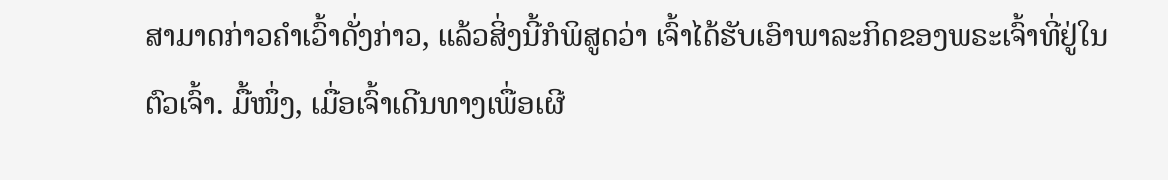ສາມາດກ່າວຄຳເວົ້າດັ່ງກ່າວ, ແລ້ວສິ່ງນີ້ກໍພິສູດວ່າ ເຈົ້າໄດ້ຮັບເອົາພາລະກິດຂອງພຣະເຈົ້າທີ່ຢູ່ໃນຕົວເຈົ້າ. ມື້ໜຶ່ງ, ເມື່ອເຈົ້າເດີນທາງເພື່ອເຜີ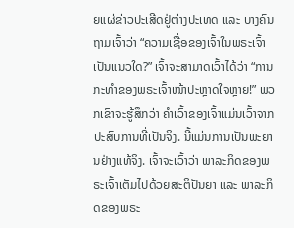ຍແຜ່ຂ່າວປະເສີດຢູ່ຕ່າງປະເທດ ແລະ ບາງຄົນຖາມເຈົ້າວ່າ “ຄວາມເຊື່ອຂອງເຈົ້າໃນພຣະເຈົ້າເປັນແນວໃດ?” ເຈົ້າຈະສາມາດເວົ້າໄດ້ວ່າ “ການກະທຳຂອງພຣະເຈົ້າໜ້າປະຫຼາດໃຈຫຼາຍ!” ພວກເຂົາຈະຮູ້ສຶກວ່າ ຄຳເວົ້າຂອງເຈົ້າແມ່ນເວົ້າຈາກປະສົບການທີ່ເປັນຈິງ. ນີ້ແມ່ນການເປັນພະຍານຢ່າງແທ້ຈິງ. ເຈົ້າຈະເວົ້າວ່າ ພາລະກິດຂອງພຣະເຈົ້າເຕັມໄປດ້ວຍສະຕິປັນຍາ ແລະ ພາລະກິດຂອງພຣະ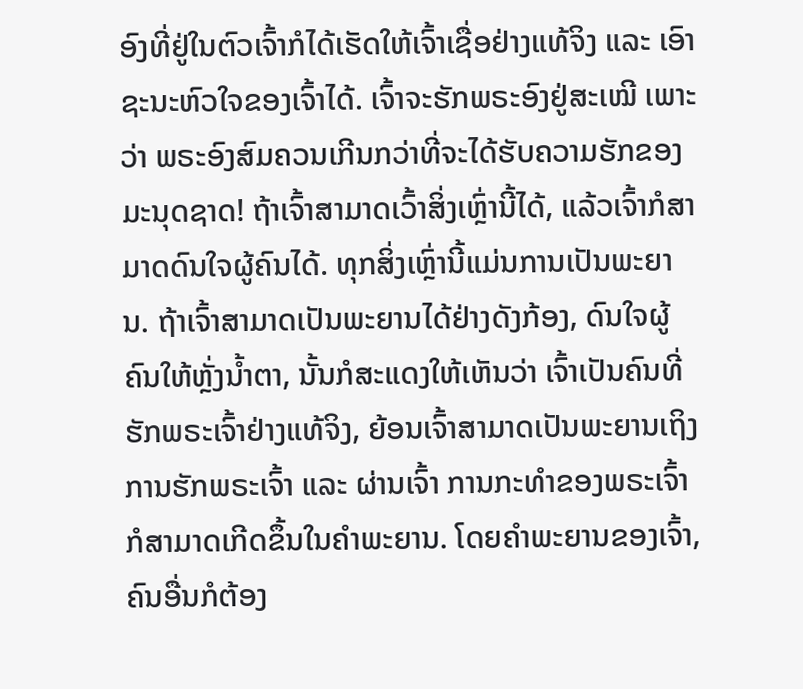ອົງທີ່ຢູ່ໃນຕົວເຈົ້າກໍໄດ້ເຮັດໃຫ້ເຈົ້າເຊື່ອຢ່າງແທ້ຈິງ ແລະ ເອົາຊະນະຫົວໃຈຂອງເຈົ້າໄດ້. ເຈົ້າຈະຮັກພຣະອົງຢູ່ສະເໝີ ເພາະວ່າ ພຣະອົງສົມຄວນເກີນກວ່າທີ່ຈະໄດ້ຮັບຄວາມຮັກຂອງມະນຸດຊາດ! ຖ້າເຈົ້າສາມາດເວົ້າສິ່ງເຫຼົ່ານີ້ໄດ້, ແລ້ວເຈົ້າກໍສາມາດດົນໃຈຜູ້ຄົນໄດ້. ທຸກສິ່ງເຫຼົ່ານີ້ແມ່ນການເປັນພະຍານ. ຖ້າເຈົ້າສາມາດເປັນພະຍານໄດ້ຢ່າງດັງກ້ອງ, ດົນໃຈຜູ້ຄົນໃຫ້ຫຼັ່ງນໍ້າຕາ, ນັ້ນກໍສະແດງໃຫ້ເຫັນວ່າ ເຈົ້າເປັນຄົນທີ່ຮັກພຣະເຈົ້າຢ່າງແທ້ຈິງ, ຍ້ອນເຈົ້າສາມາດເປັນພະຍານເຖິງການຮັກພຣະເຈົ້າ ແລະ ຜ່ານເຈົ້າ ການກະທຳຂອງພຣະເຈົ້າກໍສາມາດເກີດຂຶ້ນໃນຄຳພະຍານ. ໂດຍຄຳພະຍານຂອງເຈົ້າ, ຄົນອື່ນກໍຕ້ອງ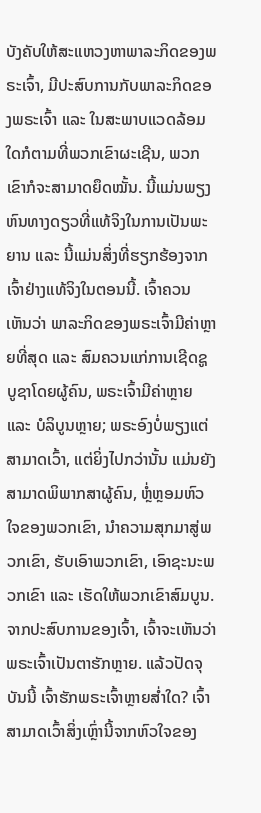ບັງຄັບໃຫ້ສະແຫວງຫາພາລະກິດຂອງພຣະເຈົ້າ, ມີປະສົບການກັບພາລະກິດຂອງພຣະເຈົ້າ ແລະ ໃນສະພາບແວດລ້ອມໃດກໍຕາມທີ່ພວກເຂົາຜະເຊີນ, ພວກເຂົາກໍຈະສາມາດຍຶດໝັ້ນ. ນີ້ແມ່ນພຽງຫົນທາງດຽວທີ່ແທ້ຈິງໃນການເປັນພະຍານ ແລະ ນີ້ແມ່ນສິ່ງທີ່ຮຽກຮ້ອງຈາກເຈົ້າຢ່າງແທ້ຈິງໃນຕອນນີ້. ເຈົ້າຄວນເຫັນວ່າ ພາລະກິດຂອງພຣະເຈົ້າມີຄ່າຫຼາຍທີ່ສຸດ ແລະ ສົມຄວນແກ່ການເຊີດຊູບູຊາໂດຍຜູ້ຄົນ, ພຣະເຈົ້າມີຄ່າຫຼາຍ ແລະ ບໍລິບູນຫຼາຍ; ພຣະອົງບໍ່ພຽງແຕ່ສາມາດເວົ້າ, ແຕ່ຍິ່ງໄປກວ່ານັ້ນ ແມ່ນຍັງສາມາດພິພາກສາຜູ້ຄົນ, ຫຼໍ່ຫຼອມຫົວໃຈຂອງພວກເຂົາ, ນໍາຄວາມສຸກມາສູ່ພວກເຂົາ, ຮັບເອົາພວກເຂົາ, ເອົາຊະນະພວກເຂົາ ແລະ ເຮັດໃຫ້ພວກເຂົາສົມບູນ. ຈາກປະສົບການຂອງເຈົ້າ, ເຈົ້າຈະເຫັນວ່າ ພຣະເຈົ້າເປັນຕາຮັກຫຼາຍ. ແລ້ວປັດຈຸບັນນີ້ ເຈົ້າຮັກພຣະເຈົ້າຫຼາຍສໍ່າໃດ? ເຈົ້າສາມາດເວົ້າສິ່ງເຫຼົ່ານີ້ຈາກຫົວໃຈຂອງ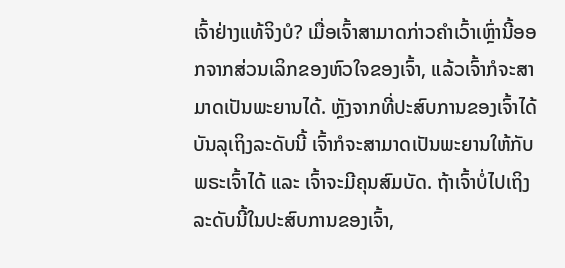ເຈົ້າຢ່າງແທ້ຈິງບໍ? ເມື່ອເຈົ້າສາມາດກ່າວຄຳເວົ້າເຫຼົ່ານີ້ອອກຈາກສ່ວນເລິກຂອງຫົວໃຈຂອງເຈົ້າ, ແລ້ວເຈົ້າກໍຈະສາມາດເປັນພະຍານໄດ້. ຫຼັງຈາກທີ່ປະສົບການຂອງເຈົ້າໄດ້ບັນລຸເຖິງລະດັບນີ້ ເຈົ້າກໍຈະສາມາດເປັນພະຍານໃຫ້ກັບພຣະເຈົ້າໄດ້ ແລະ ເຈົ້າຈະມີຄຸນສົມບັດ. ຖ້າເຈົ້າບໍ່ໄປເຖິງລະດັບນີ້ໃນປະສົບການຂອງເຈົ້າ,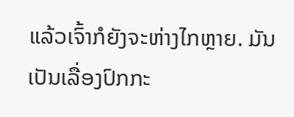ແລ້ວເຈົ້າກໍຍັງຈະຫ່າງໄກຫຼາຍ. ມັນເປັນເລື່ອງປົກກະ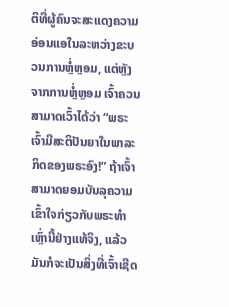ຕິທີ່ຜູ້ຄົນຈະສະແດງຄວາມອ່ອນແອໃນລະຫວ່າງຂະບວນການຫຼໍ່ຫຼອມ, ແຕ່ຫຼັງຈາກການຫຼໍ່ຫຼອມ ເຈົ້າຄວນສາມາດເວົ້າໄດ້ວ່າ “ພຣະເຈົ້າມີສະຕິປັນຍາໃນພາລະກິດຂອງພຣະອົງ!” ຖ້າເຈົ້າສາມາດຍອມບັນລຸຄວາມເຂົ້າໃຈກ່ຽວກັບພຣະທຳເຫຼົ່ານີ້ຢ່າງແທ້ຈິງ, ແລ້ວມັນກໍຈະເປັນສິ່ງທີ່ເຈົ້າເຊີດ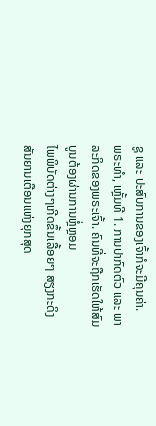ຊູ ແລະ ປະສົບການຂອງເຈົ້າກໍຈະມີຄຸນຄ່າ.
ພຣະທຳ, ເຫຼັ້ມທີ 1. ການປາກົດຕົວ ແລະ ພາລະກິດຂອງພຣະເຈົ້າ. ຄົນທີ່ຈະຖືກເຮັດໃຫ້ສົມບູນຕ້ອງຜ່ານການຫຼໍ່ຫຼອມ
ໄພພິບັດຕ່າງໆເກີດຂຶ້ນເລື້ອຍໆ ສຽງກະດິງສັນຍານເຕືອນແຫ່ງຍຸກສຸດ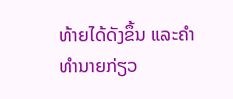ທ້າຍໄດ້ດັງຂຶ້ນ ແລະຄໍາທໍານາຍກ່ຽວ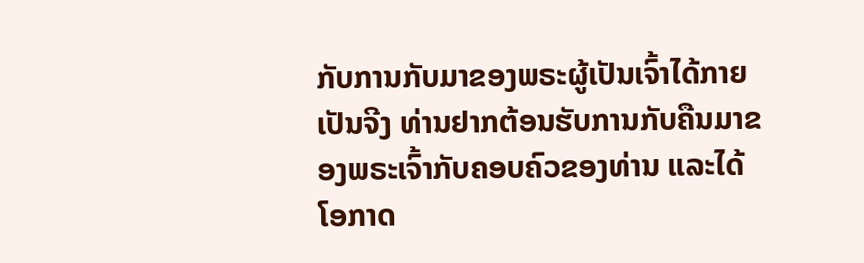ກັບການກັບມາຂອງພຣະຜູ້ເປັນເຈົ້າໄດ້ກາຍເປັນຈີງ ທ່ານຢາກຕ້ອນຮັບການກັບຄືນມາຂອງພຣະເຈົ້າກັບຄອບຄົວຂອງທ່ານ ແລະໄດ້ໂອກາດ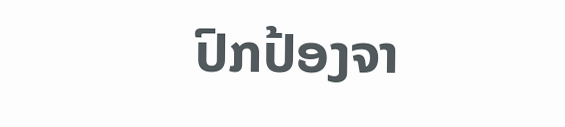ປົກປ້ອງຈາ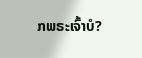ກພຣະເຈົ້າບໍ?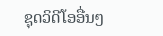ຊຸດວິດີໂອອື່ນໆ